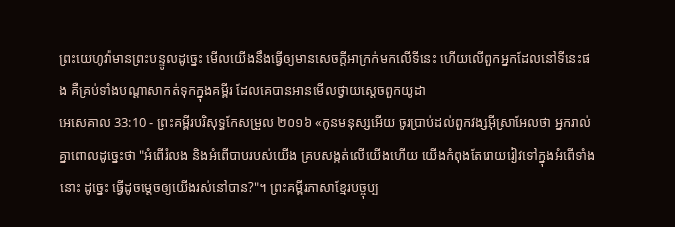ព្រះយេហូវ៉ាមានព្រះបន្ទូលដូច្នេះ មើលយើងនឹងធ្វើឲ្យមានសេចក្ដីអាក្រក់មកលើទីនេះ ហើយលើពួកអ្នកដែលនៅទីនេះផង គឺគ្រប់ទាំងបណ្ដាសាកត់ទុកក្នុងគម្ពីរ ដែលគេបានអានមើលថ្វាយស្តេចពួកយូដា
អេសេគាល 33:10 - ព្រះគម្ពីរបរិសុទ្ធកែសម្រួល ២០១៦ «កូនមនុស្សអើយ ចូរប្រាប់ដល់ពួកវង្សអ៊ីស្រាអែលថា អ្នករាល់គ្នាពោលដូច្នេះថា "អំពើរំលង និងអំពើបាបរបស់យើង គ្របសង្កត់លើយើងហើយ យើងកំពុងតែរោយរៀវទៅក្នុងអំពើទាំងនោះ ដូច្នេះ ធ្វើដូចម្តេចឲ្យយើងរស់នៅបាន?"។ ព្រះគម្ពីរភាសាខ្មែរបច្ចុប្ប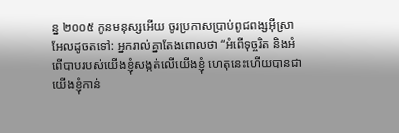ន្ន ២០០៥ កូនមនុស្សអើយ ចូរប្រកាសប្រាប់ពូជពង្សអ៊ីស្រាអែលដូចតទៅ: អ្នករាល់គ្នាតែងពោលថា “អំពើទុច្ចរិត និងអំពើបាបរបស់យើងខ្ញុំសង្កត់លើយើងខ្ញុំ ហេតុនេះហើយបានជាយើងខ្ញុំកាន់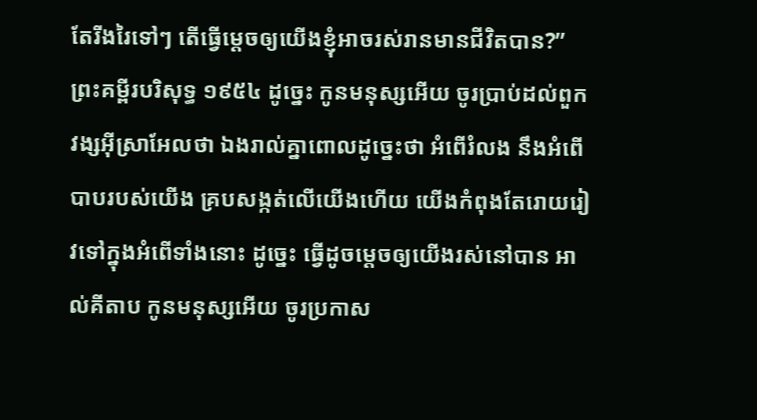តែរីងរៃទៅៗ តើធ្វើម្ដេចឲ្យយើងខ្ញុំអាចរស់រានមានជីវិតបាន?” ព្រះគម្ពីរបរិសុទ្ធ ១៩៥៤ ដូច្នេះ កូនមនុស្សអើយ ចូរប្រាប់ដល់ពួកវង្សអ៊ីស្រាអែលថា ឯងរាល់គ្នាពោលដូច្នេះថា អំពើរំលង នឹងអំពើបាបរបស់យើង គ្របសង្កត់លើយើងហើយ យើងកំពុងតែរោយរៀវទៅក្នុងអំពើទាំងនោះ ដូច្នេះ ធ្វើដូចម្តេចឲ្យយើងរស់នៅបាន អាល់គីតាប កូនមនុស្សអើយ ចូរប្រកាស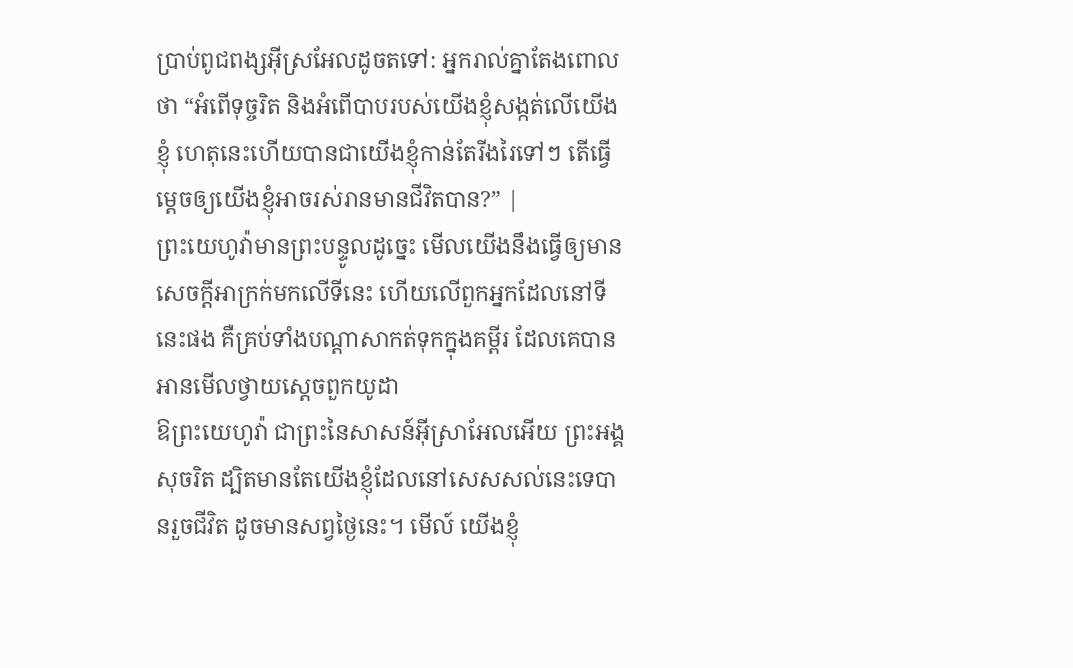ប្រាប់ពូជពង្សអ៊ីស្រអែលដូចតទៅ: អ្នករាល់គ្នាតែងពោលថា “អំពើទុច្ចរិត និងអំពើបាបរបស់យើងខ្ញុំសង្កត់លើយើងខ្ញុំ ហេតុនេះហើយបានជាយើងខ្ញុំកាន់តែរីងរៃទៅៗ តើធ្វើម្ដេចឲ្យយើងខ្ញុំអាចរស់រានមានជីវិតបាន?” |
ព្រះយេហូវ៉ាមានព្រះបន្ទូលដូច្នេះ មើលយើងនឹងធ្វើឲ្យមានសេចក្ដីអាក្រក់មកលើទីនេះ ហើយលើពួកអ្នកដែលនៅទីនេះផង គឺគ្រប់ទាំងបណ្ដាសាកត់ទុកក្នុងគម្ពីរ ដែលគេបានអានមើលថ្វាយស្តេចពួកយូដា
ឱព្រះយេហូវ៉ា ជាព្រះនៃសាសន៍អ៊ីស្រាអែលអើយ ព្រះអង្គសុចរិត ដ្បិតមានតែយើងខ្ញុំដែលនៅសេសសល់នេះទេបានរួចជីវិត ដូចមានសព្វថ្ងៃនេះ។ មើល៍ យើងខ្ញុំ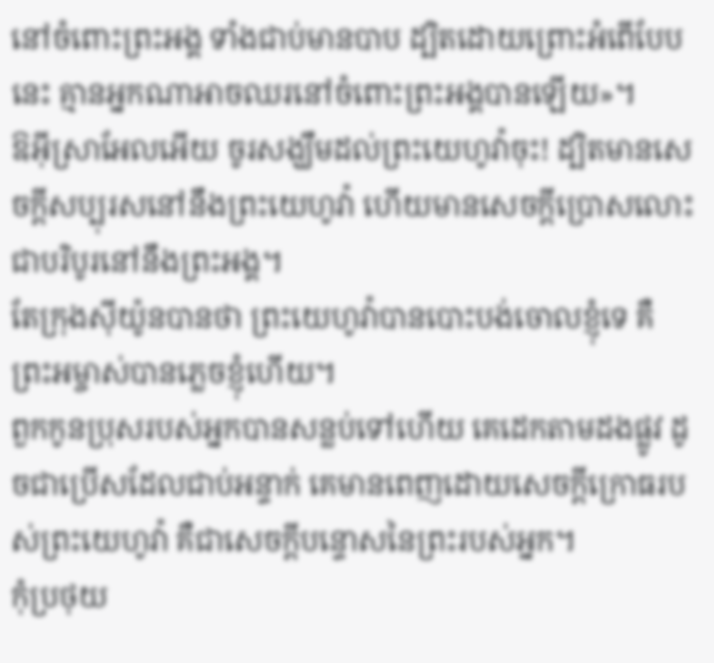នៅចំពោះព្រះអង្គ ទាំងជាប់មានបាប ដ្បិតដោយព្រោះអំពើបែបនេះ គ្មានអ្នកណាអាចឈរនៅចំពោះព្រះអង្គបានឡើយ»។
ឱអ៊ីស្រាអែលអើយ ចូរសង្ឃឹមដល់ព្រះយេហូវ៉ាចុះ! ដ្បិតមានសេចក្ដីសប្បុរសនៅនឹងព្រះយេហូវ៉ា ហើយមានសេចក្ដីប្រោសលោះ ជាបរិបូរនៅនឹងព្រះអង្គ។
តែក្រុងស៊ីយ៉ូនបានថា ព្រះយេហូវ៉ាបានបោះបង់ចោលខ្ញុំទេ គឺព្រះអម្ចាស់បានភ្លេចខ្ញុំហើយ។
ពួកកូនប្រុសរបស់អ្នកបានសន្លប់ទៅហើយ គេដេកតាមដងផ្លូវ ដូចជាប្រើសដែលជាប់អន្ទាក់ គេមានពេញដោយសេចក្ដីក្រោធរបស់ព្រះយេហូវ៉ា គឺជាសេចក្ដីបន្ទោសនៃព្រះរបស់អ្នក។
កុំប្រថុយ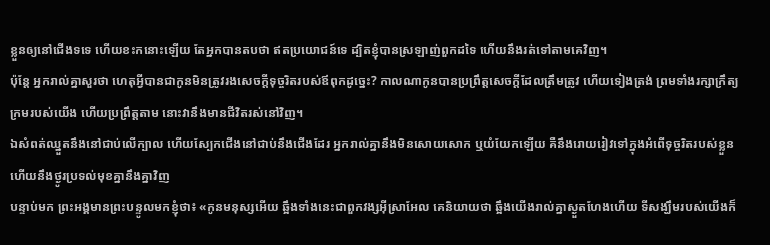ខ្លួនឲ្យនៅជើងទទេ ហើយខះកនោះឡើយ តែអ្នកបានតបថា ឥតប្រយោជន៍ទេ ដ្បិតខ្ញុំបានស្រឡាញ់ពួកដទៃ ហើយនឹងរត់ទៅតាមគេវិញ។
ប៉ុន្តែ អ្នករាល់គ្នាសួរថា ហេតុអ្វីបានជាកូនមិនត្រូវរងសេចក្ដីទុច្ចរិតរបស់ឪពុកដូច្នេះ? កាលណាកូនបានប្រព្រឹត្តសេចក្ដីដែលត្រឹមត្រូវ ហើយទៀងត្រង់ ព្រមទាំងរក្សាក្រឹត្យក្រមរបស់យើង ហើយប្រព្រឹត្តតាម នោះវានឹងមានជីវិតរស់នៅវិញ។
ឯសំពត់ឈ្នួតនឹងនៅជាប់លើក្បាល ហើយស្បែកជើងនៅជាប់នឹងជើងដែរ អ្នករាល់គ្នានឹងមិនសោយសោក ឬយំយែកឡើយ គឺនឹងរោយរៀវទៅក្នុងអំពើទុច្ចរិតរបស់ខ្លួន ហើយនឹងថ្ងូរប្រទល់មុខគ្នានឹងគ្នាវិញ
បន្ទាប់មក ព្រះអង្គមានព្រះបន្ទូលមកខ្ញុំថា៖ «កូនមនុស្សអើយ ឆ្អឹងទាំងនេះជាពួកវង្សអ៊ីស្រាអែល គេនិយាយថា ឆ្អឹងយើងរាល់គ្នាស្ងួតហែងហើយ ទីសង្ឃឹមរបស់យើងក៏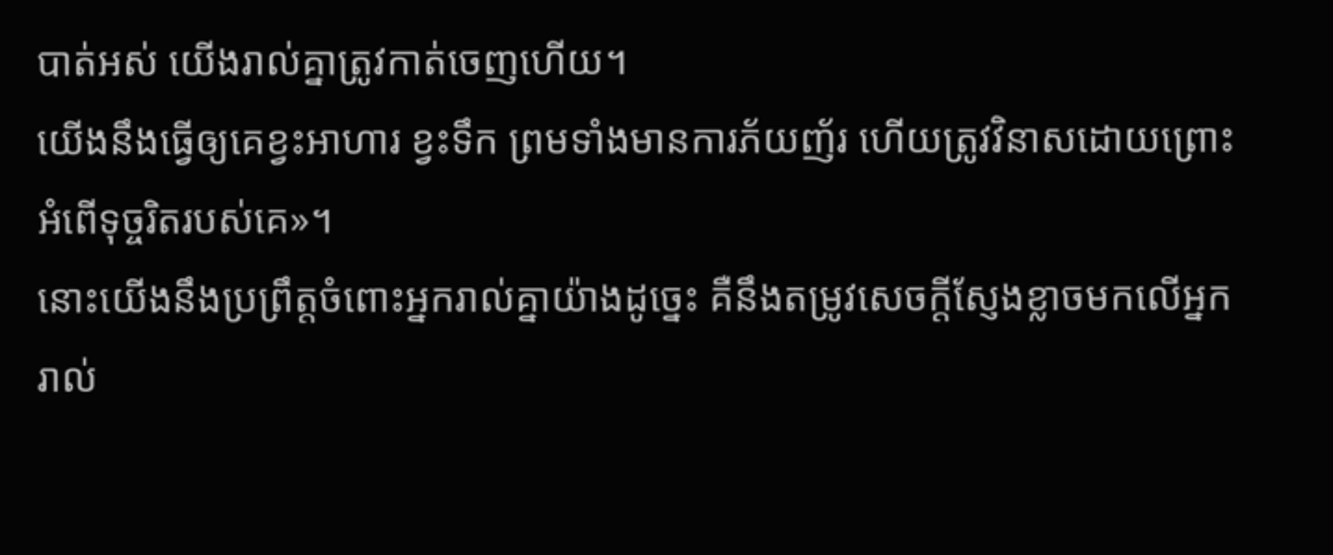បាត់អស់ យើងរាល់គ្នាត្រូវកាត់ចេញហើយ។
យើងនឹងធ្វើឲ្យគេខ្វះអាហារ ខ្វះទឹក ព្រមទាំងមានការភ័យញ័រ ហើយត្រូវវិនាសដោយព្រោះអំពើទុច្ចរិតរបស់គេ»។
នោះយើងនឹងប្រព្រឹត្តចំពោះអ្នករាល់គ្នាយ៉ាងដូច្នេះ គឺនឹងតម្រូវសេចក្ដីស្ញែងខ្លាចមកលើអ្នករាល់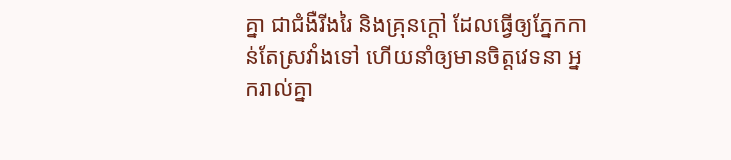គ្នា ជាជំងឺរីងរៃ និងគ្រុនក្តៅ ដែលធ្វើឲ្យភ្នែកកាន់តែស្រវាំងទៅ ហើយនាំឲ្យមានចិត្តវេទនា អ្នករាល់គ្នា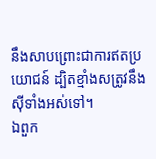នឹងសាបព្រោះជាការឥតប្រយោជន៍ ដ្បិតខ្មាំងសត្រូវនឹងស៊ីទាំងអស់ទៅ។
ឯពួក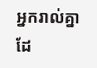អ្នករាល់គ្នាដែ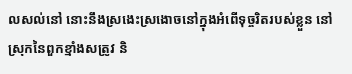លសល់នៅ នោះនឹងស្រងេះស្រងោចនៅក្នុងអំពើទុច្ចរិតរបស់ខ្លួន នៅស្រុកនៃពួកខ្មាំងសត្រូវ និ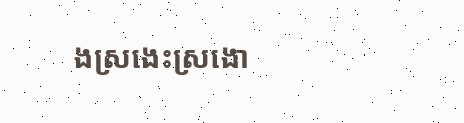ងស្រងេះស្រងោ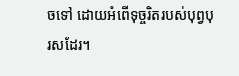ចទៅ ដោយអំពើទុច្ចរិតរបស់បុព្វបុរសដែរ។